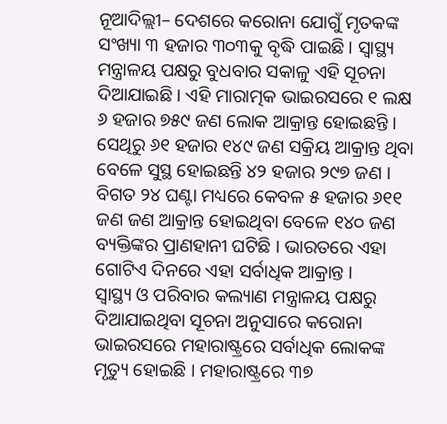ନୂଆଦିଲ୍ଲୀ– ଦେଶରେ କରୋନା ଯୋଗୁଁ ମୃତକଙ୍କ ସଂଖ୍ୟା ୩ ହଜାର ୩୦୩କୁ ବୃଦ୍ଧି ପାଇଛି । ସ୍ୱାସ୍ଥ୍ୟ ମନ୍ତ୍ରାଳୟ ପକ୍ଷରୁ ବୁଧବାର ସକାଳୁ ଏହି ସୂଚନା ଦିଆଯାଇଛି । ଏହି ମାରାତ୍ମକ ଭାଇରସରେ ୧ ଲକ୍ଷ ୬ ହଜାର ୭୫୯ ଜଣ ଲୋକ ଆକ୍ରାନ୍ତ ହୋଇଛନ୍ତି । ସେଥିରୁ ୬୧ ହଜାର ୧୪୯ ଜଣ ସକ୍ରିୟ ଆକ୍ରାନ୍ତ ଥିବା ବେଳେ ସୁସ୍ଥ ହୋଇଛନ୍ତି ୪୨ ହଜାର ୨୯୭ ଜଣ ।
ବିଗତ ୨୪ ଘଣ୍ଟା ମଧ୍ୟରେ କେବଳ ୫ ହଜାର ୬୧୧ ଜଣ ଜଣ ଆକ୍ରାନ୍ତ ହୋଇଥିବା ବେଳେ ୧୪୦ ଜଣ ବ୍ୟକ୍ତିଙ୍କର ପ୍ରାଣହାନୀ ଘଟିଛି । ଭାରତରେ ଏହା ଗୋଟିଏ ଦିନରେ ଏହା ସର୍ବାଧିକ ଆକ୍ରାନ୍ତ ।
ସ୍ୱାସ୍ଥ୍ୟ ଓ ପରିବାର କଲ୍ୟାଣ ମନ୍ତ୍ରାଳୟ ପକ୍ଷରୁ ଦିଆଯାଇଥିବା ସୂଚନା ଅନୁସାରେ କରୋନା ଭାଇରସରେ ମହାରାଷ୍ଟ୍ରରେ ସର୍ବାଧିକ ଲୋକଙ୍କ ମୃତ୍ୟୁ ହୋଇଛି । ମହାରାଷ୍ଟ୍ରରେ ୩୭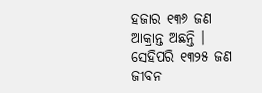ହଜାର ୧୩୬ ଜଣ ଆକ୍ରାନ୍ତ ଅଛନ୍ତି । ସେହିପରି ୧୩୨୫ ଜଣ ଜୀବନ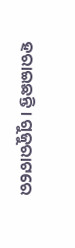ହରାଇଛନ୍ତି । ଗୁଜୁରାଟରେ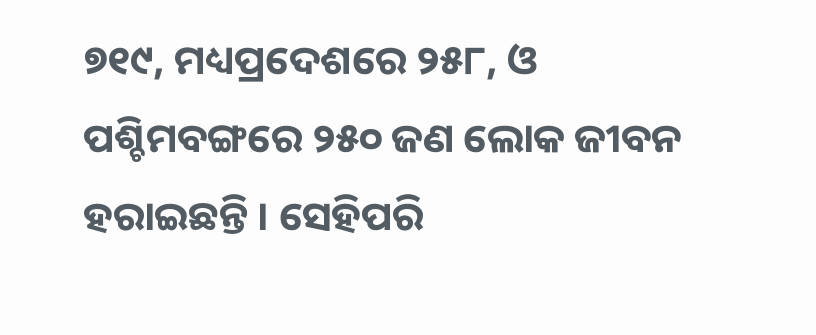୭୧୯, ମଧ୍ୟପ୍ରଦେଶରେ ୨୫୮, ଓ ପଶ୍ଚିମବଙ୍ଗରେ ୨୫୦ ଜଣ ଲୋକ ଜୀବନ ହରାଇଛନ୍ତି । ସେହିପରି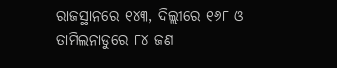ରାଜସ୍ଥାନରେ ୧୪୩, ଦିଲ୍ଲୀରେ ୧୬୮ ଓ ତାମିଲନାଡୁରେ ୮୪ ଜଣ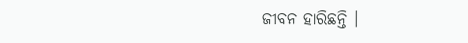ଜୀବନ ହାରିଛନ୍ତି ।